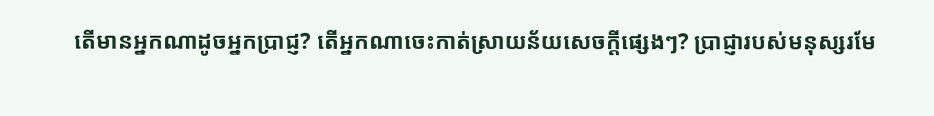តើមានអ្នកណាដូចអ្នកប្រាជ្ញ? តើអ្នកណាចេះកាត់ស្រាយន័យសេចក្ដីផ្សេងៗ? ប្រាជ្ញារបស់មនុស្សរមែ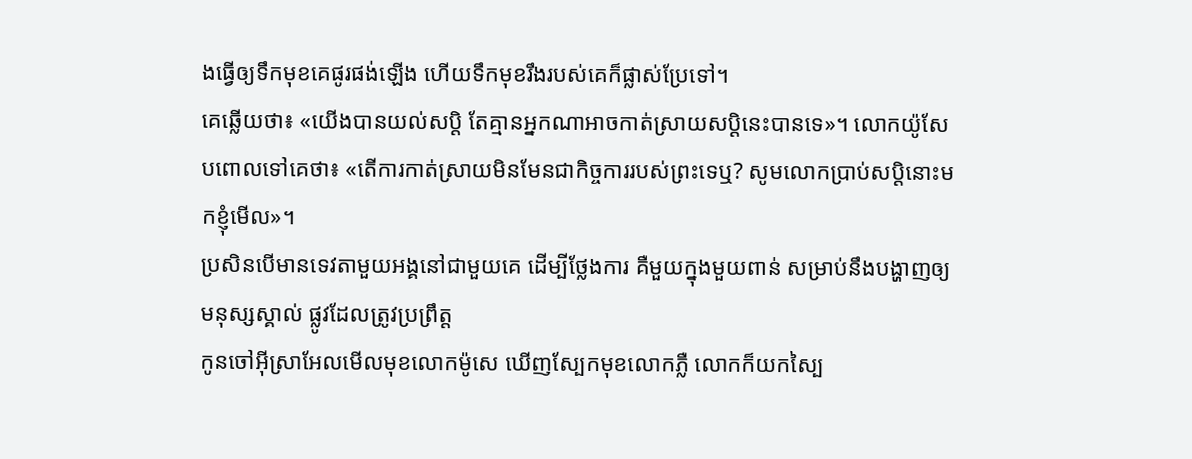ងធ្វើឲ្យទឹកមុខគេផូរផង់ឡើង ហើយទឹកមុខរឹងរបស់គេក៏ផ្លាស់ប្រែទៅ។
គេឆ្លើយថា៖ «យើងបានយល់សប្តិ តែគ្មានអ្នកណាអាចកាត់ស្រាយសប្ដិនេះបានទេ»។ លោកយ៉ូសែបពោលទៅគេថា៖ «តើការកាត់ស្រាយមិនមែនជាកិច្ចការរបស់ព្រះទេឬ? សូមលោកប្រាប់សប្តិនោះមកខ្ញុំមើល»។
ប្រសិនបើមានទេវតាមួយអង្គនៅជាមួយគេ ដើម្បីថ្លែងការ គឺមួយក្នុងមួយពាន់ សម្រាប់នឹងបង្ហាញឲ្យមនុស្សស្គាល់ ផ្លូវដែលត្រូវប្រព្រឹត្ត
កូនចៅអ៊ីស្រាអែលមើលមុខលោកម៉ូសេ ឃើញស្បែកមុខលោកភ្លឺ លោកក៏យកស្បៃ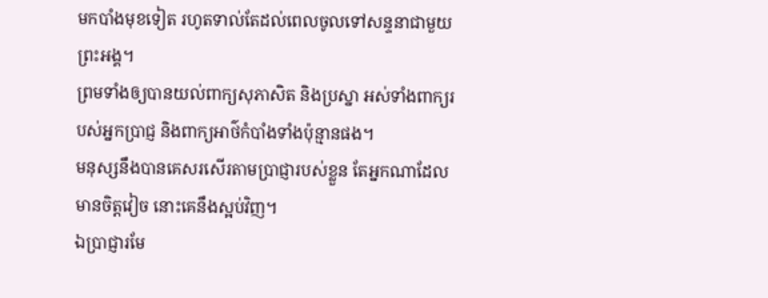មកបាំងមុខទៀត រហូតទាល់តែដល់ពេលចូលទៅសន្ទនាជាមួយព្រះអង្គ។
ព្រមទាំងឲ្យបានយល់ពាក្យសុភាសិត និងប្រស្នា អស់ទាំងពាក្យរបស់អ្នកប្រាជ្ញ និងពាក្យអាថ៌កំបាំងទាំងប៉ុន្មានផង។
មនុស្សនឹងបានគេសរសើរតាមប្រាជ្ញារបស់ខ្លួន តែអ្នកណាដែលមានចិត្តវៀច នោះគេនឹងស្អប់វិញ។
ឯប្រាជ្ញារមែ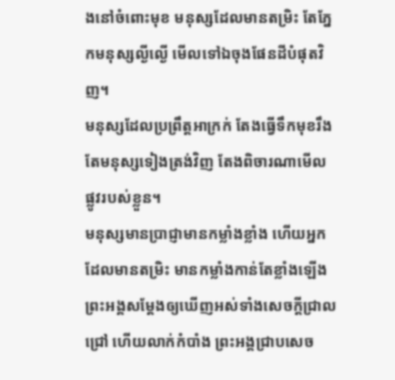ងនៅចំពោះមុខ មនុស្សដែលមានតម្រិះ តែភ្នែកមនុស្សល្ងីល្ងើ មើលទៅឯចុងផែនដីបំផុតវិញ។
មនុស្សដែលប្រព្រឹត្តអាក្រក់ តែងធ្វើទឹកមុខរឹង តែមនុស្សទៀងត្រង់វិញ តែងពិចារណាមើល ផ្លូវរបស់ខ្លួន។
មនុស្សមានប្រាជ្ញាមានកម្លាំងខ្លាំង ហើយអ្នកដែលមានតម្រិះ មានកម្លាំងកាន់តែខ្លាំងឡើង
ព្រះអង្គសម្ដែងឲ្យឃើញអស់ទាំងសេចក្ដីជ្រាលជ្រៅ ហើយលាក់កំបាំង ព្រះអង្គជ្រាបសេច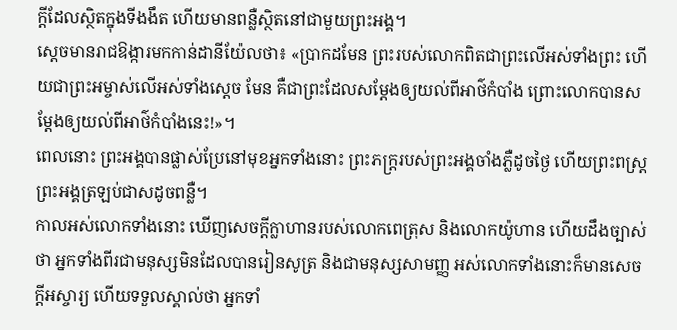ក្ដីដែលស្ថិតក្នុងទីងងឹត ហើយមានពន្លឺស្ថិតនៅជាមួយព្រះអង្គ។
ស្ដេចមានរាជឱង្ការមកកាន់ដានីយ៉ែលថា៖ «ប្រាកដមែន ព្រះរបស់លោកពិតជាព្រះលើអស់ទាំងព្រះ ហើយជាព្រះអម្ចាស់លើអស់ទាំងស្តេច មែន គឺជាព្រះដែលសម្ដែងឲ្យយល់ពីអាថ៌កំបាំង ព្រោះលោកបានសម្ដែងឲ្យយល់ពីអាថ៌កំបាំងនេះ!»។
ពេលនោះ ព្រះអង្គបានផ្លាស់ប្រែនៅមុខអ្នកទាំងនោះ ព្រះភក្ត្ររបស់ព្រះអង្គចាំងភ្លឺដូចថ្ងៃ ហើយព្រះពស្ត្រព្រះអង្គត្រឡប់ជាសដូចពន្លឺ។
កាលអស់លោកទាំងនោះ ឃើញសេចក្ដីក្លាហានរបស់លោកពេត្រុស និងលោកយ៉ូហាន ហើយដឹងច្បាស់ថា អ្នកទាំងពីរជាមនុស្សមិនដែលបានរៀនសូត្រ និងជាមនុស្សសាមញ្ញ អស់លោកទាំងនោះក៏មានសេចក្ដីអស្ចារ្យ ហើយទទួលស្គាល់ថា អ្នកទាំ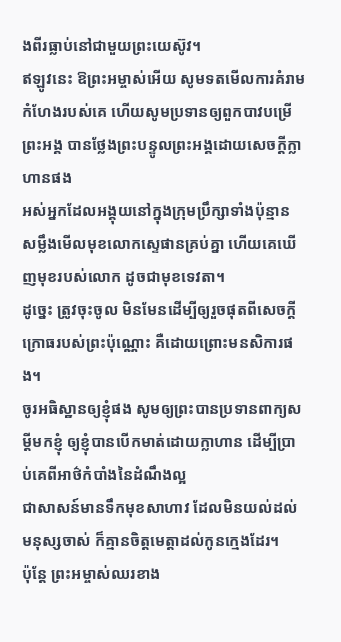ងពីរធ្លាប់នៅជាមួយព្រះយេស៊ូវ។
ឥឡូវនេះ ឱព្រះអម្ចាស់អើយ សូមទតមើលការគំរាមកំហែងរបស់គេ ហើយសូមប្រទានឲ្យពួកបាវបម្រើព្រះអង្គ បានថ្លែងព្រះបន្ទូលព្រះអង្គដោយសេចក្ដីក្លាហានផង
អស់អ្នកដែលអង្គុយនៅក្នុងក្រុមប្រឹក្សាទាំងប៉ុន្មាន សម្លឹងមើលមុខលោកស្ទេផានគ្រប់គ្នា ហើយគេឃើញមុខរបស់លោក ដូចជាមុខទេវតា។
ដូច្នេះ ត្រូវចុះចូល មិនមែនដើម្បីឲ្យរួចផុតពីសេចក្តីក្រោធរបស់ព្រះប៉ុណ្ណោះ គឺដោយព្រោះមនសិការផង។
ចូរអធិស្ឋានឲ្យខ្ញុំផង សូមឲ្យព្រះបានប្រទានពាក្យសម្ដីមកខ្ញុំ ឲ្យខ្ញុំបានបើកមាត់ដោយក្លាហាន ដើម្បីប្រាប់គេពីអាថ៌កំបាំងនៃដំណឹងល្អ
ជាសាសន៍មានទឹកមុខសាហាវ ដែលមិនយល់ដល់មនុស្សចាស់ ក៏គ្មានចិត្តមេត្តាដល់កូនក្មេងដែរ។
ប៉ុន្តែ ព្រះអម្ចាស់ឈរខាង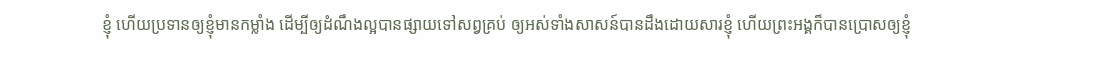ខ្ញុំ ហើយប្រទានឲ្យខ្ញុំមានកម្លាំង ដើម្បីឲ្យដំណឹងល្អបានផ្សាយទៅសព្វគ្រប់ ឲ្យអស់ទាំងសាសន៍បានដឹងដោយសារខ្ញុំ ហើយព្រះអង្គក៏បានប្រោសឲ្យខ្ញុំ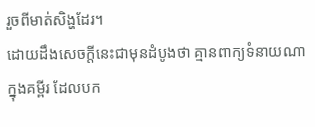រួចពីមាត់សិង្ហដែរ។
ដោយដឹងសេចក្ដីនេះជាមុនដំបូងថា គ្មានពាក្យទំនាយណាក្នុងគម្ពីរ ដែលបក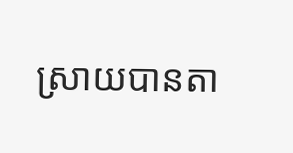ស្រាយបានតា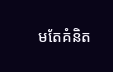មតែគំនិត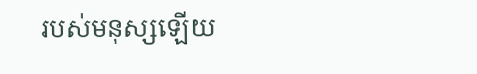របស់មនុស្សឡើយ